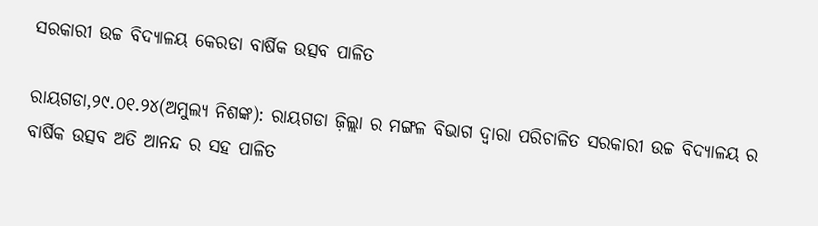ସରକାରୀ ଉଚ୍ଚ ବିଦ୍ୟାଳୟ କେରଡା ବାର୍ଷିକ ଉତ୍ସବ ପାଳିତ

ରାୟଗଡା,୨୯.୦୧.୨୪(ଅମୁଲ୍ୟ ନିଶଙ୍କ): ରାୟଗଡା ଜ଼ିଲ୍ଲା ର ମଙ୍ଗଳ ବିଭାଗ ଦ୍ୱାରା ପରିଚାଳିତ ସରକାରୀ ଉଚ୍ଚ ବିଦ୍ୟାଳୟ ର ବାର୍ଷିକ ଉତ୍ସବ ଅତି ଆନନ୍ଦ ର ସହ ପାଳିତ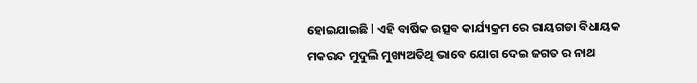ହୋଇଯାଇଛି l ଏହି ବାର୍ଷିକ ଉତ୍ସବ କାର୍ଯ୍ୟକ୍ରମ ରେ ରାୟଗଡା ବିଧାୟକ ମକରନ୍ଦ ମୁଦୁଲି ମୁଖ୍ୟଅତିଥି ଭାବେ ଯୋଗ ଦେଇ ଜଗତ ର ନାଥ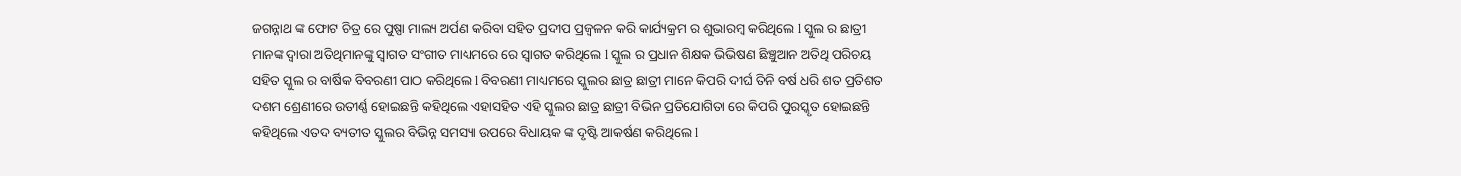ଜଗନ୍ନାଥ ଙ୍କ ଫୋଟ ଚିତ୍ର ରେ ପୁଷ୍ପା ମାଲ୍ୟ ଅର୍ପଣ କରିବା ସହିତ ପ୍ରଦୀପ ପ୍ରଜ୍ୱଳନ କରି କାର୍ଯ୍ୟକ୍ରମ ର ଶୁଭାରମ୍ବ କରିଥିଲେ l ସ୍କୁଲ ର ଛାତ୍ରୀ ମାନଙ୍କ ଦ୍ୱାରା ଅତିଥିମାନଙ୍କୁ ସ୍ୱାଗତ ସଂଗୀତ ମାଧ୍ୟମରେ ରେ ସ୍ୱାଗତ କରିଥିଲେ l ସ୍କୁଲ ର ପ୍ରଧାନ ଶିକ୍ଷକ ଭିଭିଷଣ ଛିଞ୍ଚୁଆନ ଅତିଥି ପରିଚୟ ସହିତ ସ୍କୁଲ ର ବାର୍ଷିକ ବିବରଣୀ ପାଠ କରିଥିଲେ l ବିବରଣୀ ମାଧ୍ୟମରେ ସ୍କୁଲର ଛାତ୍ର ଛାତ୍ରୀ ମାନେ କିପରି ଦୀର୍ଘ ତିନି ବର୍ଷ ଧରି ଶତ ପ୍ରତିଶତ ଦଶମ ଶ୍ରେଣୀରେ ଉତୀର୍ଣ୍ଣ ହୋଇଛନ୍ତି କହିଥିଲେ ଏହାସହିତ ଏହି ସ୍କୁଲର ଛାତ୍ର ଛାତ୍ରୀ ବିଭିନ ପ୍ରତିଯୋଗିତା ରେ କିପରି ପୁରସ୍କୃତ ହୋଇଛନ୍ତି କହିଥିଲେ ଏତଦ ବ୍ୟତୀତ ସ୍କୁଲର ବିଭିନ୍ନ ସମସ୍ୟା ଉପରେ ବିଧାୟକ ଙ୍କ ଦୃଷ୍ଟି ଆକର୍ଷଣ କରିଥିଲେ l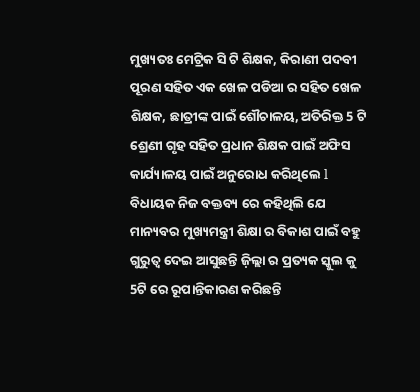ମୁଖ୍ୟତଃ ମେଟ୍ରିକ ସି ଟି ଶିକ୍ଷକ, କିରାଣୀ ପଦବୀ ପୂରଣ ସହିତ ଏକ ଖେଳ ପଡିଆ ର ସହିତ ଖେଳ ଶିକ୍ଷକ, ଛାତ୍ରୀଙ୍କ ପାଇଁ ଶୌଚାଳୟ, ଅତିରିକ୍ତ 5 ଟି ଶ୍ରେଣୀ ଗୃହ ସହିତ ପ୍ରଧାନ ଶିକ୍ଷକ ପାଇଁ ଅଫିସ କାର୍ଯ୍ୟାଳୟ ପାଇଁ ଅନୁରୋଧ କରିଥିଲେ l ବିଧାୟକ ନିଜ ବକ୍ତବ୍ୟ ରେ କହିଥିଲି ଯେ ମାନ୍ୟବର ମୁଖ୍ୟମନ୍ତ୍ରୀ ଶିକ୍ଷା ର ବିକାଶ ପାଇଁ ବହୁ ଗୁରୁତ୍ୱ ଦେଇ ଆସୁଛନ୍ତି ଜ଼ିଲ୍ଲା ର ପ୍ରତ୍ୟକ ସ୍କୁଲ କୁ 5ଟି ରେ ରୂପାନ୍ତିକାରଣ କରିଛନ୍ତି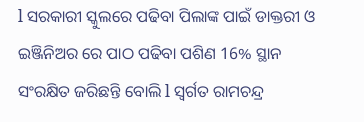l ସରକାରୀ ସ୍କୁଲରେ ପଢିବା ପିଲାଙ୍କ ପାଇଁ ଡାକ୍ତରୀ ଓ ଇଞ୍ଜିନିଅର ରେ ପାଠ ପଢିବା ପଶିଣ 16% ସ୍ଥାନ ସଂରକ୍ଷିତ ଜରିଛନ୍ତି ବୋଲି l ସ୍ବର୍ଗତ ରାମଚନ୍ଦ୍ର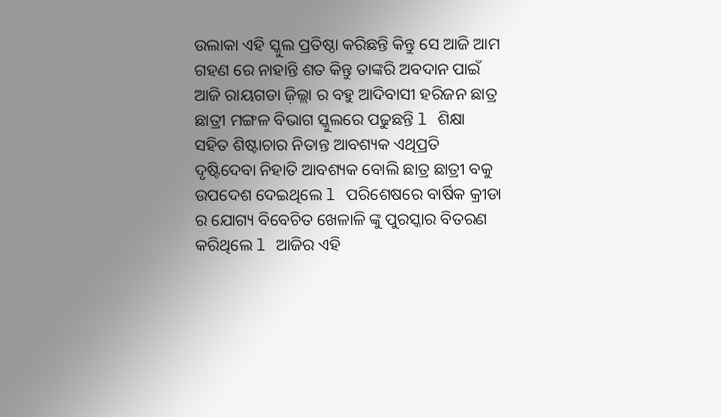ଉଲାକା ଏହି ସ୍କୁଲ ପ୍ରତିଷ୍ଠା କରିଛନ୍ତି କିନ୍ତୁ ସେ ଆଜି ଆମ ଗହଣ ରେ ନାହାନ୍ତି ଶତ କିନ୍ତୁ ତାଙ୍କରି ଅବଦାନ ପାଇଁ ଆଜି ରାୟଗଡା ଜ଼ିଲ୍ଲା ର ବହୁ ଆଦିବାସୀ ହରିଜନ ଛାତ୍ର ଛାତ୍ରୀ ମଙ୍ଗଳ ବିଭାଗ ସ୍କୁଲରେ ପଢୁଛନ୍ତି l ଶିକ୍ଷା ସହିତ ଶିଷ୍ଟାଚାର ନିତାନ୍ତ ଆବଶ୍ୟକ ଏଥିପ୍ରତି ଦୃଷ୍ଟିଦେବା ନିହାତି ଆବଶ୍ୟକ ବୋଲି ଛାତ୍ର ଛାତ୍ରୀ ବକୁ ଉପଦେଶ ଦେଇଥିଲେ l ପରିଶେଷରେ ବାର୍ଷିକ କ୍ରୀଡା ର ଯୋଗ୍ୟ ବିବେଚିତ ଖେଳାଳି ଙ୍କୁ ପୁରସ୍କାର ବିତରଣ କରିଥିଲେ l ଆଜିର ଏହି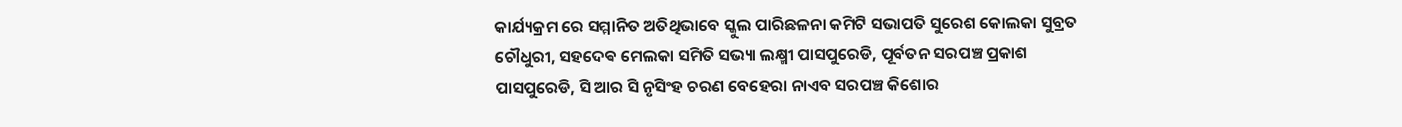କାର୍ଯ୍ୟକ୍ରମ ରେ ସମ୍ମାନିତ ଅତିଥିଭାବେ ସ୍କୁଲ ପାରିଛଳନା କମିଟି ସଭାପତି ସୁରେଶ କୋଲକା ସୁବ୍ରତ ଚୌଧୁରୀ, ସହଦେଵ ମେଲକା ସମିତି ସଭ୍ୟା ଲକ୍ଷ୍ମୀ ପାସପୁରେଡି, ପୂର୍ବତନ ସରପଞ୍ଚ ପ୍ରକାଶ ପାସପୁରେଡି, ସି ଆର ସି ନୃସିଂହ ଚରଣ ବେହେରା ନାଏବ ସରପଞ୍ଚ କିଶୋର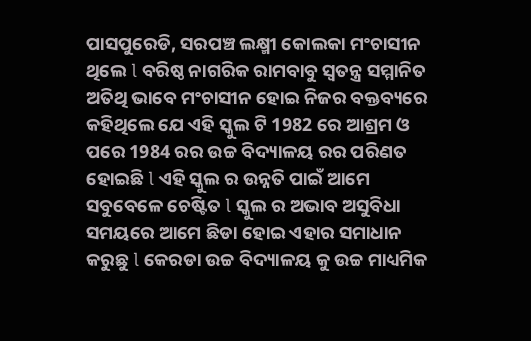ପାସପୁରେଡି, ସରପଞ୍ଚ ଲକ୍ଷ୍ମୀ କୋଲକା ମଂଚାସୀନ ଥିଲେ l ବରିଷ୍ଠ ନାଗରିକ ରାମବାବୁ ସ୍ୱତନ୍ତ୍ର ସମ୍ମାନିତ ଅତିଥି ଭାବେ ମଂଚାସୀନ ହୋଇ ନିଜର ବକ୍ତବ୍ୟରେ କହିଥିଲେ ଯେ ଏହି ସ୍କୁଲ ଟି 1982 ରେ ଆଶ୍ରମ ଓ ପରେ 1984 ରର ଉଚ୍ଚ ବିଦ୍ୟାଳୟ ରର ପରିଣତ ହୋଇଛି l ଏହି ସ୍କୁଲ ର ଉନ୍ନତି ପାଇଁ ଆମେ ସବୁବେଳେ ଚେଷ୍ଟିତ l ସ୍କୁଲ ର ଅଭାବ ଅସୁବିଧା ସମୟରେ ଆମେ ଛିଡା ହୋଇ ଏହାର ସମାଧାନ କରୁଛୁ l କେରଡା ଉଚ୍ଚ ବିଦ୍ୟାଳୟ କୁ ଉଚ୍ଚ ମାଧ୍ୟମିକ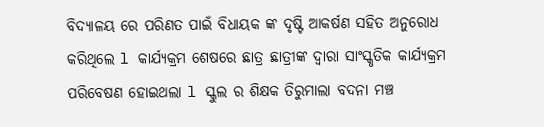ବିଦ୍ୟାଳୟ ରେ ପରିଣତ ପାଇଁ ବିଧାୟକ ଙ୍କ ଦୃଷ୍ଟି ଆକର୍ଷଣ ସହିତ ଅନୁରୋଧ କରିଥିଲେ l କାର୍ଯ୍ୟକ୍ରମ ଶେଷରେ ଛାତ୍ର ଛାତ୍ରୀଙ୍କ ଦ୍ୱାରା ସାଂସ୍କୃତିକ କାର୍ଯ୍ୟକ୍ରମ ପରିବେଷଣ ହୋଇଥଲା l ସ୍କୁଲ ର ଶିକ୍ଷକ ତିରୁମାଲା ବଦନା ମଞ୍ଚ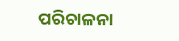ପରିଚାଳନା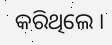କରିଥିଲେ ।